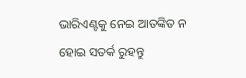ଭାରିଏଣ୍ଟକୁ ନେଇ ଆତଙ୍କିତ ନ ହୋଇ ସତର୍କ ରୁହନ୍ତୁ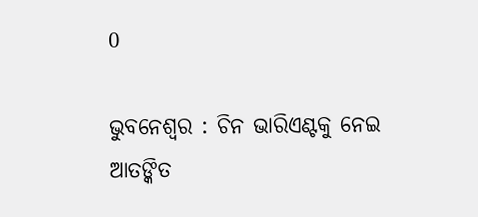0

ଭୁବନେଶ୍ୱର : ଚିନ ଭାରିଏଣ୍ଟକୁ ନେଇ ଆତଙ୍କିତ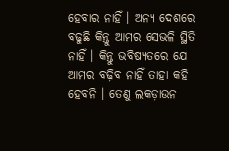ହେବାର ନାହିଁ । ଅନ୍ୟ ଦେଶରେ ବଢୁଛି କିନ୍ତୁ ଆମର ସେଭଳି ସ୍ଥିତି ନାହିଁ । କିନ୍ତୁ ଭବିଷ୍ୟତରେ ଯେ ଆମର ବଢ଼ିବ ନାହିଁ ତାହା କହି ହେବନି । ତେଣୁ ଲକଡ଼ାଉନ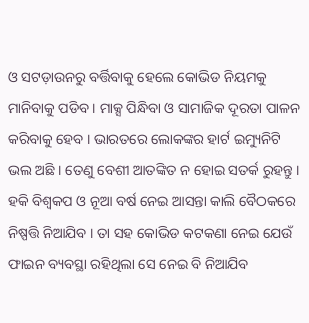ଓ ସଟଡ଼ାଉନରୁ ବର୍ତ୍ତିବାକୁ ହେଲେ କୋଭିଡ ନିୟମକୁ ମାନିବାକୁ ପଡିବ । ମାକ୍ସ ପିନ୍ଧିବା ଓ ସାମାଜିକ ଦୂରତା ପାଳନ କରିବାକୁ ହେବ । ଭାରତରେ ଲୋକଙ୍କର ହାର୍ଟ ଇମ୍ୟୁନିଟି ଭଲ ଅଛି । ତେଣୁ ବେଶୀ ଆତଙ୍କିତ ନ ହୋଇ ସତର୍କ ରୁହନ୍ତୁ । ହକି ବିଶ୍ୱକପ ଓ ନୂଆ ବର୍ଷ ନେଇ ଆସନ୍ତା କାଲି ବୈଠକରେ ନିଷ୍ପତ୍ତି ନିଆଯିବ । ତା ସହ କୋଭିଡ କଟକଣା ନେଇ ଯେଉଁ ଫାଇନ ବ୍ୟବସ୍ଥା ରହିଥିଲା ସେ ନେଇ ବି ନିଆଯିବ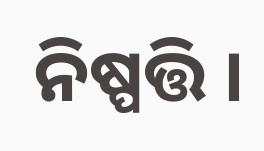ନିଷ୍ପତ୍ତି ।